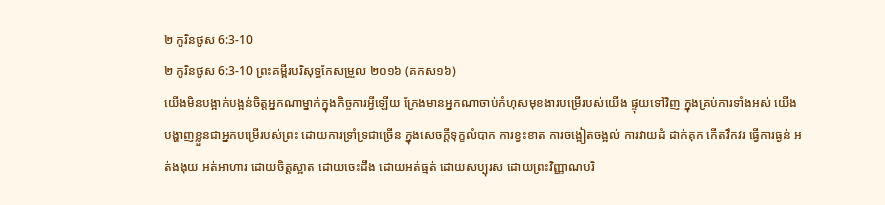២ កូរិនថូស 6:3-10
២ កូរិនថូស 6:3-10 ព្រះគម្ពីរបរិសុទ្ធកែសម្រួល ២០១៦ (គកស១៦)
យើងមិនបង្អាក់បង្អន់ចិត្តអ្នកណាម្នាក់ក្នុងកិច្ចការអ្វីឡើយ ក្រែងមានអ្នកណាចាប់កំហុសមុខងារបម្រើរបស់យើង ផ្ទុយទៅវិញ ក្នុងគ្រប់ការទាំងអស់ យើងបង្ហាញខ្លួនជាអ្នកបម្រើរបស់ព្រះ ដោយការទ្រាំទ្រជាច្រើន ក្នុងសេចក្ដីទុក្ខលំបាក ការខ្វះខាត ការចង្អៀតចង្អល់ ការវាយដំ ដាក់គុក កើតវឹកវរ ធ្វើការធ្ងន់ អត់ងងុយ អត់អាហារ ដោយចិត្តស្អាត ដោយចេះដឹង ដោយអត់ធ្មត់ ដោយសប្បុរស ដោយព្រះវិញ្ញាណបរិ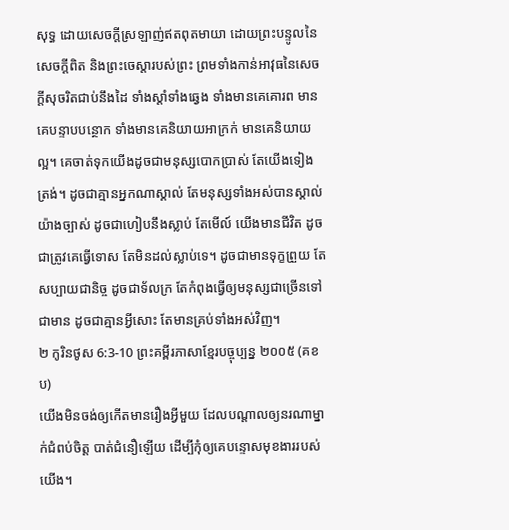សុទ្ធ ដោយសេចក្តីស្រឡាញ់ឥតពុតមាយា ដោយព្រះបន្ទូលនៃសេចក្ដីពិត និងព្រះចេស្តារបស់ព្រះ ព្រមទាំងកាន់អាវុធនៃសេចក្ដីសុចរិតជាប់នឹងដៃ ទាំងស្តាំទាំងឆ្វេង ទាំងមានគេគោរព មានគេបន្ទាបបន្ថោក ទាំងមានគេនិយាយអាក្រក់ មានគេនិយាយល្អ។ គេចាត់ទុកយើងដូចជាមនុស្សបោកប្រាស់ តែយើងទៀងត្រង់។ ដូចជាគ្មានអ្នកណាស្គាល់ តែមនុស្សទាំងអស់បានស្គាល់យ៉ាងច្បាស់ ដូចជាហៀបនឹងស្លាប់ តែមើល៍ យើងមានជីវិត ដូចជាត្រូវគេធ្វើទោស តែមិនដល់ស្លាប់ទេ។ ដូចជាមានទុក្ខព្រួយ តែសប្បាយជានិច្ច ដូចជាទ័លក្រ តែកំពុងធ្វើឲ្យមនុស្សជាច្រើនទៅជាមាន ដូចជាគ្មានអ្វីសោះ តែមានគ្រប់ទាំងអស់វិញ។
២ កូរិនថូស 6:3-10 ព្រះគម្ពីរភាសាខ្មែរបច្ចុប្បន្ន ២០០៥ (គខប)
យើងមិនចង់ឲ្យកើតមានរឿងអ្វីមួយ ដែលបណ្ដាលឲ្យនរណាម្នាក់ជំពប់ចិត្ត បាត់ជំនឿឡើយ ដើម្បីកុំឲ្យគេបន្ទោសមុខងាររបស់យើង។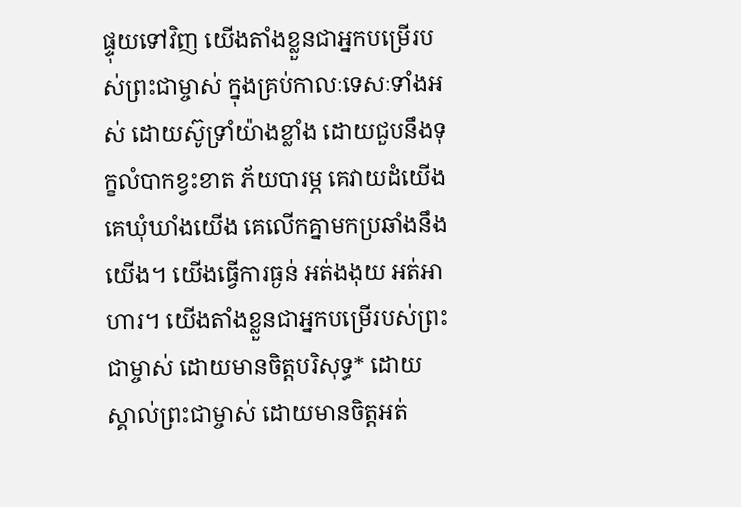ផ្ទុយទៅវិញ យើងតាំងខ្លួនជាអ្នកបម្រើរបស់ព្រះជាម្ចាស់ ក្នុងគ្រប់កាលៈទេសៈទាំងអស់ ដោយស៊ូទ្រាំយ៉ាងខ្លាំង ដោយជួបនឹងទុក្ខលំបាកខ្វះខាត ភ័យបារម្ភ គេវាយដំយើង គេឃុំឃាំងយើង គេលើកគ្នាមកប្រឆាំងនឹងយើង។ យើងធ្វើការធ្ងន់ អត់ងងុយ អត់អាហារ។ យើងតាំងខ្លួនជាអ្នកបម្រើរបស់ព្រះជាម្ចាស់ ដោយមានចិត្តបរិសុទ្ធ* ដោយស្គាល់ព្រះជាម្ចាស់ ដោយមានចិត្តអត់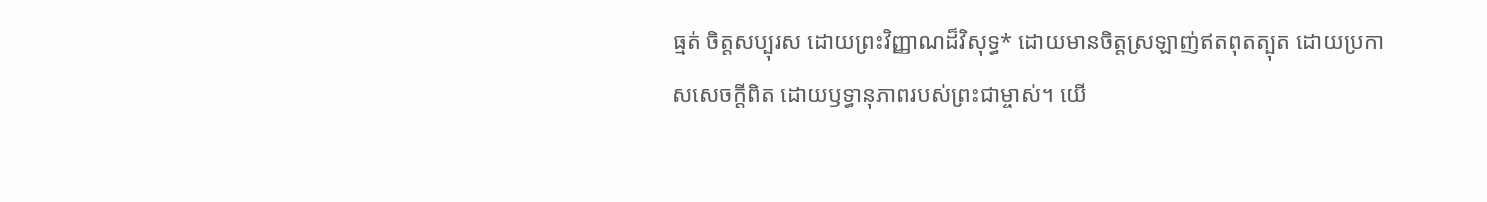ធ្មត់ ចិត្តសប្បុរស ដោយព្រះវិញ្ញាណដ៏វិសុទ្ធ* ដោយមានចិត្តស្រឡាញ់ឥតពុតត្បុត ដោយប្រកាសសេចក្ដីពិត ដោយឫទ្ធានុភាពរបស់ព្រះជាម្ចាស់។ យើ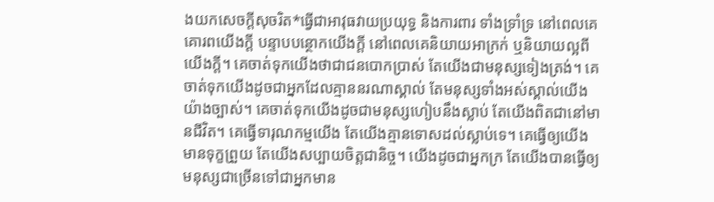ងយកសេចក្ដីសុចរិត*ធ្វើជាអាវុធវាយប្រយុទ្ធ និងការពារ ទាំងទ្រាំទ្រ នៅពេលគេគោរពយើងក្ដី បន្ទាបបន្ថោកយើងក្ដី នៅពេលគេនិយាយអាក្រក់ ឬនិយាយល្អពីយើងក្ដី។ គេចាត់ទុកយើងថាជាជនបោកប្រាស់ តែយើងជាមនុស្សទៀងត្រង់។ គេចាត់ទុកយើងដូចជាអ្នកដែលគ្មាននរណាស្គាល់ តែមនុស្សទាំងអស់ស្គាល់យើងយ៉ាងច្បាស់។ គេចាត់ទុកយើងដូចជាមនុស្សហៀបនឹងស្លាប់ តែយើងពិតជានៅមានជីវិត។ គេធ្វើទារុណកម្មយើង តែយើងគ្មានទោសដល់ស្លាប់ទេ។ គេធ្វើឲ្យយើងមានទុក្ខព្រួយ តែយើងសប្បាយចិត្តជានិច្ច។ យើងដូចជាអ្នកក្រ តែយើងបានធ្វើឲ្យមនុស្សជាច្រើនទៅជាអ្នកមាន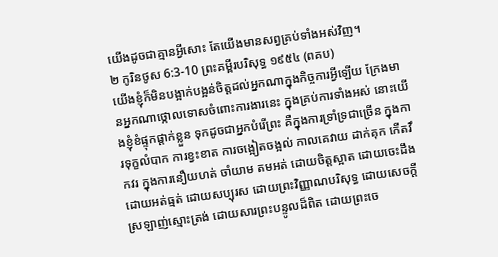យើងដូចជាគ្មានអ្វីសោះ តែយើងមានសព្វគ្រប់ទាំងអស់វិញ។
២ កូរិនថូស 6:3-10 ព្រះគម្ពីរបរិសុទ្ធ ១៩៥៤ (ពគប)
យើងខ្ញុំក៏មិនបង្អាក់បង្អន់ចិត្តដល់អ្នកណាក្នុងកិច្ចការអ្វីឡើយ ក្រែងមានអ្នកណាថ្កោលទោសចំពោះការងារនេះ ក្នុងគ្រប់ការទាំងអស់ នោះយើងខ្ញុំខំផ្ទុកផ្តាក់ខ្លួន ទុកដូចជាអ្នកបំរើព្រះ គឺក្នុងការទ្រាំទ្រជាច្រើន ក្នុងការទុក្ខលំបាក ការខ្វះខាត ការចង្អៀតចង្អល់ កាលគេវាយ ដាក់គុក កើតវឹកវរ ក្នុងការនឿយហត់ ចាំយាម តមអត់ ដោយចិត្តស្អាត ដោយចេះដឹង ដោយអត់ធ្មត់ ដោយសប្បុរស ដោយព្រះវិញ្ញាណបរិសុទ្ធ ដោយសេចក្ដីស្រឡាញ់ស្មោះត្រង់ ដោយសារព្រះបន្ទូលដ៏ពិត ដោយព្រះចេ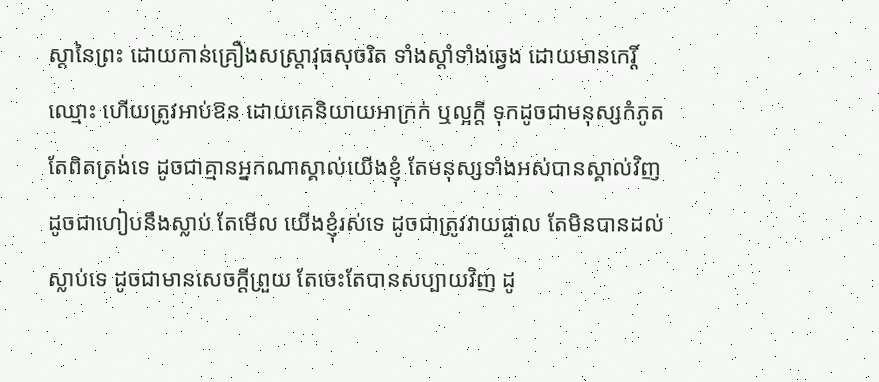ស្តានៃព្រះ ដោយកាន់គ្រឿងសស្ត្រាវុធសុចរិត ទាំងស្តាំទាំងឆ្វេង ដោយមានកេរ្តិ៍ឈ្មោះ ហើយត្រូវអាប់ឱន ដោយគេនិយាយអាក្រក់ ឬល្អក្តី ទុកដូចជាមនុស្សកំភូត តែពិតត្រង់ទេ ដូចជាគ្មានអ្នកណាស្គាល់យើងខ្ញុំ តែមនុស្សទាំងអស់បានស្គាល់វិញ ដូចជាហៀបនឹងស្លាប់ តែមើល យើងខ្ញុំរស់ទេ ដូចជាត្រូវវាយផ្ចាល តែមិនបានដល់ស្លាប់ទេ ដូចជាមានសេចក្ដីព្រួយ តែចេះតែបានសប្បាយវិញ ដូ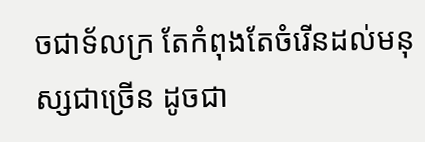ចជាទ័លក្រ តែកំពុងតែចំរើនដល់មនុស្សជាច្រើន ដូចជា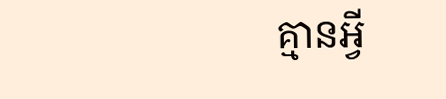គ្មានអ្វី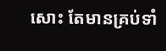សោះ តែមានគ្រប់ទាំ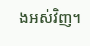ងអស់វិញ។